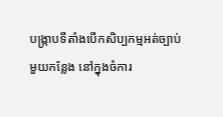បង្ក្រាបទីតាំងបើកសិប្បកម្មអត់ច្បាប់មួយកន្លែង នៅក្នុងចំការ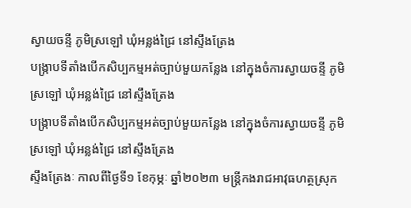ស្វាយចន្ទី ភូមិស្រឡៅ ឃុំអន្លង់ជ្រៃ នៅស្ទឹងត្រែង
បង្ក្រាបទីតាំងបើកសិប្បកម្មអត់ច្បាប់មួយកន្លែង នៅក្នុងចំការស្វាយចន្ទី ភូមិស្រឡៅ ឃុំអន្លង់ជ្រៃ នៅស្ទឹងត្រែង
បង្ក្រាបទីតាំងបើកសិប្បកម្មអត់ច្បាប់មួយកន្លែង នៅក្នុងចំការស្វាយចន្ទី ភូមិស្រឡៅ ឃុំអន្លង់ជ្រៃ នៅស្ទឹងត្រែង
ស្ទឹងត្រែងៈ កាលពីថ្ងៃទី១ ខែកុម្ភៈ ឆ្នាំ២០២៣ មន្ត្រីកងរាជអាវុធហត្ថស្រុក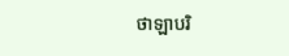ថាឡាបរិ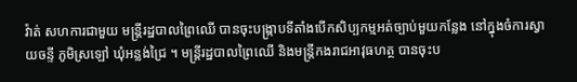វ៉ាត់ សហការជាមួយ មន្ត្រីរដ្ឋបាលព្រៃឈើ បានចុះបង្ក្រាបទីតាំងបើកសិប្បកម្មអត់ច្បាប់មួយកន្លែង នៅក្នុងចំការស្វាយចន្ទី ភូមិស្រឡៅ ឃុំអន្លង់ជ្រៃ ។ មន្ត្រីរដ្ឋបាលព្រៃឈើ និងមន្ត្រីកងរាជអាវុធហត្ថ បានចុះប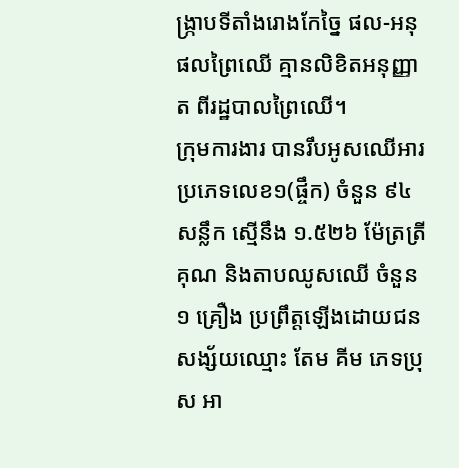ង្ក្រាបទីតាំងរោងកែច្នៃ ផល-អនុផលព្រៃឈើ គ្មានលិខិតអនុញ្ញាត ពីរដ្ឋបាលព្រៃឈើ។
ក្រុមការងារ បានរឹបអូសឈើអារ ប្រភេទលេខ១(ផ្ចឹក) ចំនួន ៩៤ សន្លឹក ស្មើនឹង ១.៥២៦ ម៉ែត្រត្រីគុណ និងតាបឈូសឈើ ចំនួន ១ គ្រឿង ប្រព្រឹត្តឡើងដោយជន សង្ស័យឈ្មោះ តែម គីម ភេទប្រុស អា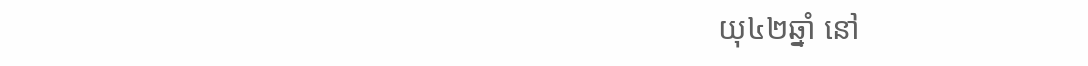យុ៤២ឆ្នាំ នៅ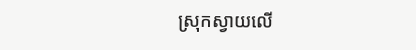ស្រុកស្វាយលើ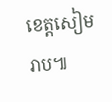ខេត្តសៀមរាប៕